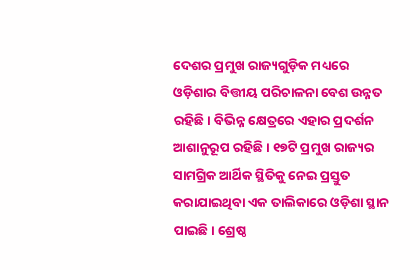ଦେଶର ପ୍ରମୁଖ ରାଜ୍ୟଗୁଡ଼ିକ ମଧ୍ୟରେ ଓଡ଼ିଶାର ବିତ୍ତୀୟ ପରିଚାଳନା ବେଶ ଉନ୍ନତ ରହିଛି। ବିଭିନ୍ନ କ୍ଷେତ୍ରରେ ଏହାର ପ୍ରଦର୍ଶନ ଆଶାନୁରୂପ ରହିଛି। ୧୭ଟି ପ୍ରମୁଖ ରାଜ୍ୟର ସାମଗ୍ରିକ ଆର୍ଥିକ ସ୍ଥିତିକୁ ନେଇ ପ୍ରସ୍ତୁତ କରାଯାଇଥିବା ଏକ ତାଲିକାରେ ଓଡ଼ିଶା ସ୍ଥାନ ପାଇଛି। ଶ୍ରେଷ୍ଠ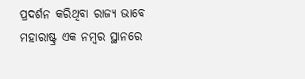ପ୍ରଦର୍ଶନ କରିଥିବା ରାଜ୍ୟ ଭାବେ ମହାରାଷ୍ଟ୍ର ଏକ ନମ୍ବର ସ୍ଥାନରେ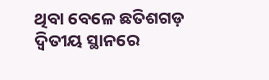ଥିବା ବେଳେ ଛତିଶଗଡ଼ ଦ୍ବିତୀୟ ସ୍ଥାନରେ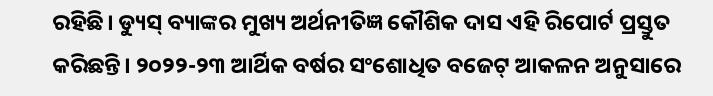ରହିଛି। ଡ୍ୟୁସ୍ ବ୍ୟାଙ୍କର ମୁଖ୍ୟ ଅର୍ଥନୀତିଜ୍ଞ କୌଶିକ ଦାସ ଏହି ରିପୋର୍ଟ ପ୍ରସ୍ତୁତ କରିଛନ୍ତି। ୨୦୨୨-୨୩ ଆର୍ଥିକ ବର୍ଷର ସଂଶୋଧିତ ବଜେଟ୍ ଆକଳନ ଅନୁସାରେ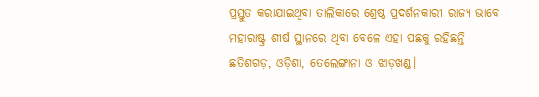ପ୍ରସ୍ତୁତ କରାଯାଇଥିବା ତାଲିକାରେ ଶ୍ରେଷ୍ଠ ପ୍ରଦର୍ଶନକାରୀ ରାଜ୍ୟ ଭାବେ ମହାରାଷ୍ଟ୍ର ଶୀର୍ଷ ସ୍ଥାନରେ ଥିବା ବେଳେ ଏହା ପଛକୁ ରହିଛନ୍ତି ଛତିଶଗଡ଼, ଓଡ଼ିଶା, ତେଲେଙ୍ଗାନା ଓ ଝାଡ଼ଖଣ୍ଡ।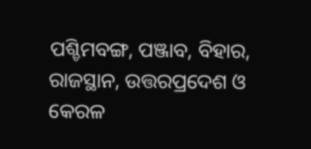ପଶ୍ଚିମବଙ୍ଗ, ପଞ୍ଜାବ, ବିହାର, ରାଜସ୍ଥାନ, ଉତ୍ତରପ୍ରଦେଶ ଓ କେରଳ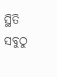ସ୍ଥିତି ସବୁଠୁ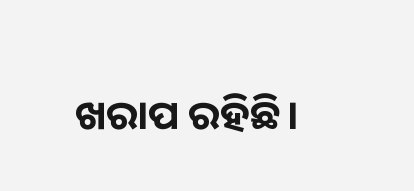ଖରାପ ରହିଛି।